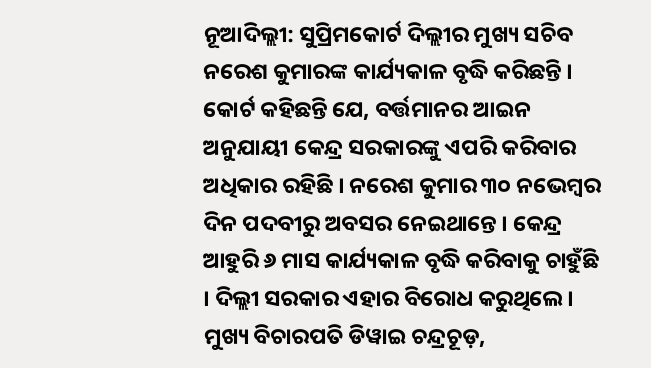ନୂଆଦିଲ୍ଲୀ: ସୁପ୍ରିମକୋର୍ଟ ଦିଲ୍ଲୀର ମୁଖ୍ୟ ସଚିବ ନରେଶ କୁମାରଙ୍କ କାର୍ଯ୍ୟକାଳ ବୃଦ୍ଧି କରିଛନ୍ତି । କୋର୍ଟ କହିଛନ୍ତି ଯେ, ବର୍ତ୍ତମାନର ଆଇନ ଅନୁଯାୟୀ କେନ୍ଦ୍ର ସରକାରଙ୍କୁ ଏପରି କରିବାର ଅଧିକାର ରହିଛି । ନରେଶ କୁମାର ୩୦ ନଭେମ୍ବର ଦିନ ପଦବୀରୁ ଅବସର ନେଇଥାନ୍ତେ । କେନ୍ଦ୍ର ଆହୁରି ୬ ମାସ କାର୍ଯ୍ୟକାଳ ବୃଦ୍ଧି କରିବାକୁ ଚାହୁଁଛି । ଦିଲ୍ଲୀ ସରକାର ଏହାର ବିରୋଧ କରୁଥିଲେ ।
ମୁଖ୍ୟ ବିଚାରପତି ଡିୱାଇ ଚନ୍ଦ୍ରଚୂଡ଼,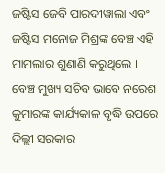ଜଷ୍ଟିସ ଜେବି ପାରଦୀୱାଲା ଏବଂ ଜଷ୍ଟିସ ମନୋଜ ମିଶ୍ରଙ୍କ ବେଞ୍ଚ ଏହି ମାମଲାର ଶୁଣାଣି କରୁଥିଲେ । ବେଞ୍ଚ ମୁଖ୍ୟ ସଚିବ ଭାବେ ନରେଶ କୁମାରଙ୍କ କାର୍ଯ୍ୟକାଳ ବୃଦ୍ଧି ଉପରେ ଦିଲ୍ଲୀ ସରକାର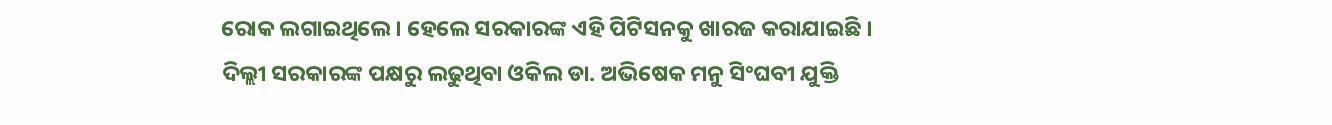ରୋକ ଲଗାଇଥିଲେ । ହେଲେ ସରକାରଙ୍କ ଏହି ପିଟିସନକୁ ଖାରଜ କରାଯାଇଛି ।
ଦିଲ୍ଲୀ ସରକାରଙ୍କ ପକ୍ଷରୁ ଲଢୁଥିବା ଓକିଲ ଡା. ଅଭିଷେକ ମନୁ ସିଂଘବୀ ଯୁକ୍ତି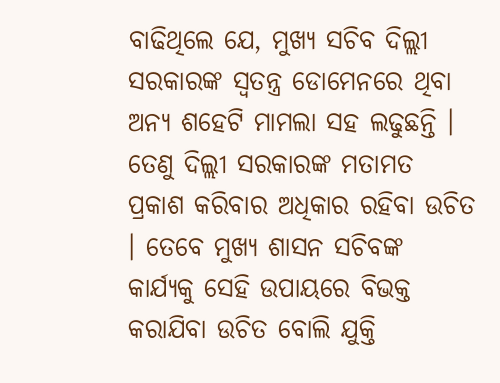ବାଢିଥିଲେ ଯେ, ମୁଖ୍ୟ ସଚିବ ଦିଲ୍ଲୀ ସରକାରଙ୍କ ସ୍ୱତନ୍ତ୍ର ଡୋମେନରେ ଥିବା ଅନ୍ୟ ଶହେଟି ମାମଲା ସହ ଲଢୁଛନ୍ତି । ତେଣୁ ଦିଲ୍ଲୀ ସରକାରଙ୍କ ମତାମତ ପ୍ରକାଶ କରିବାର ଅଧିକାର ରହିବା ଉଚିତ । ତେବେ ମୁଖ୍ୟ ଶାସନ ସଚିବଙ୍କ କାର୍ଯ୍ୟକୁ ସେହି ଉପାୟରେ ବିଭକ୍ତ କରାଯିବା ଉଚିତ ବୋଲି ଯୁକ୍ତି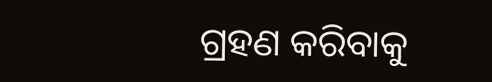ଗ୍ରହଣ କରିବାକୁ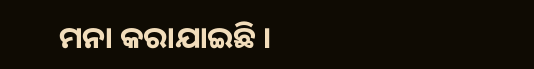ମନା କରାଯାଇଛି ।